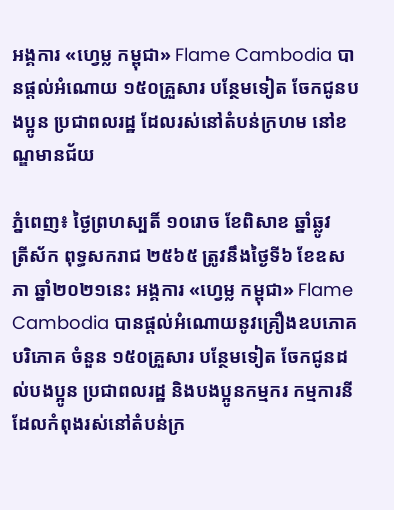អង្គការ «ហ្វេម្ល កម្ពុជា» Flame Cambodia បានផ្តល់អំណោយ ១៥០គ្រួសារ បន្ថែមទៀត ចែកជូនបងប្អូន ប្រជាពលរដ្ឋ ដែលរស់នៅតំបន់ក្រហម នៅខណ្ឌមានជ័យ

ភ្នំពេញ៖ ថ្ងៃព្រហស្បតិ៍ ១០រោច ខែពិសាខ ឆ្នាំឆ្លូវ
ត្រីស័ក ពុទ្ធសករាជ ២៥៦៥ ត្រូវនឹងថ្ងៃទី៦ ខែឧសភា ឆ្នាំ២០២១នេះ អង្គការ «ហ្វេម្ល កម្ពុជា» Flame Cambodia បានផ្តល់អំណោយនូវគ្រឿងឧបភោគបរិភោគ ចំនួន ១៥០គ្រួសារ បន្ថែមទៀត ចែកជូនដល់បងប្អូន ប្រជាពលរដ្ឋ និងបងប្អូនកម្មករ កម្មការនី ដែលកំពុងរស់នៅតំបន់ក្រ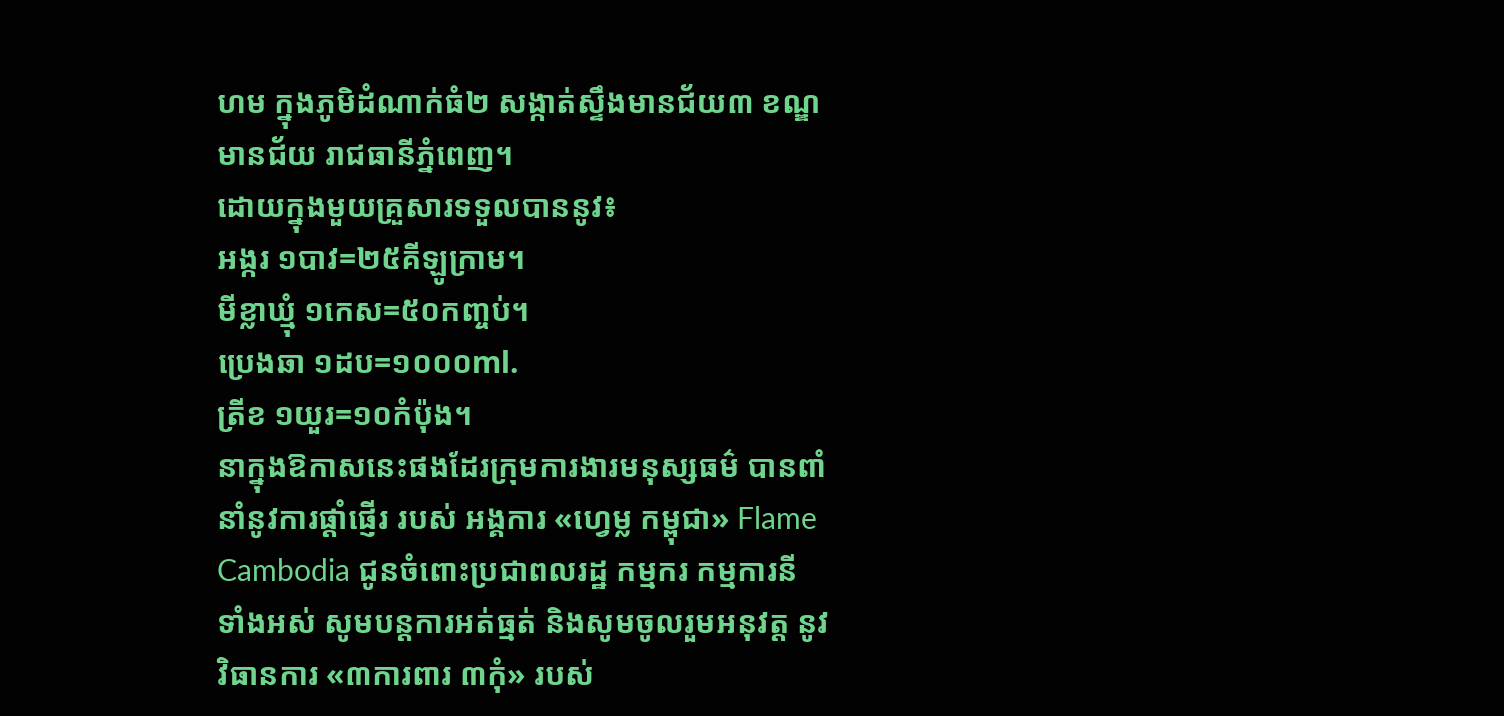ហម ក្នុងភូមិដំណាក់ធំ២ សង្កាត់ស្ទឹងមានជ័យ៣ ខណ្ឌមានជ័យ រាជធានីភ្នំពេញ។
ដោយក្នុងមួយគ្រួសារទទួលបាននូវ៖
អង្ករ ១បាវ=២៥គីឡូក្រាម។
មីខ្លាឃ្មុំ ១កេស=៥០កញ្ចប់។
ប្រេងឆា ១ដប=១០០០ml.
ត្រីខ ១យួរ=១០កំប៉ុង។
នាក្នុងឱកាសនេះផងដែរក្រុមការងារមនុស្សធម៌ បានពាំនាំនូវការផ្ដាំផ្ញើរ របស់ អង្គការ «ហ្វេម្ល កម្ពុជា» Flame Cambodia ជូនចំពោះប្រជាពលរដ្ឋ កម្មករ កម្មការនី ទាំងអស់ សូមបន្តការអត់ធ្មត់ និងសូមចូលរួមអនុវត្ត នូវវិធានការ «៣ការពារ ៣កុំ» របស់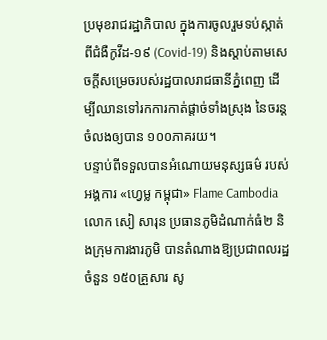ប្រមុខរាជរដ្ឋាភិបាល ក្នុងការចូលរួមទប់ស្កាត់ពីជំងឺកូវីដ-១៩ (Covid-19) និងស្ដាប់តាមសេចក្ដីសម្រេចរបស់រដ្ឋបាលរាជធានីភ្នំពេញ ដើម្បីឈានទៅរកការកាត់ផ្តាច់ទាំងស្រុង នៃចរន្តចំលងឲ្យបាន ១០០ភាគរយ។
បន្ទាប់ពីទទួលបានអំណោយមនុស្សធម៌ របស់ អង្គការ «ហ្វេម្ល កម្ពុជា» Flame Cambodia លោក សៀ សារុន ប្រធានភូមិដំណាក់ធំ២ និងក្រុមការងារភូមិ បានតំណាងឱ្យប្រជាពលរដ្ឋ ចំនួន ១៥០គ្រួសារ សូ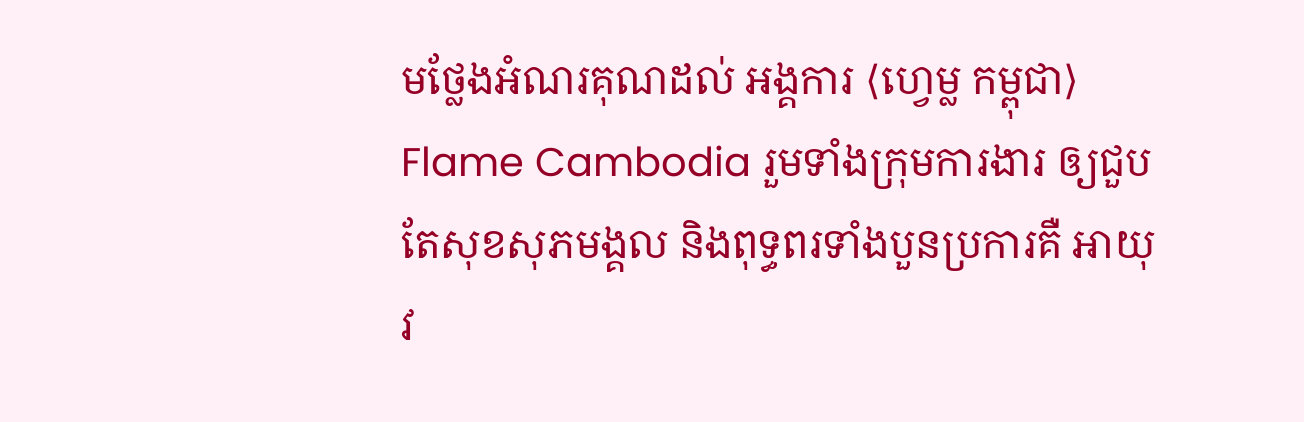មថ្លែងអំណរគុណដល់ អង្គការ ⟨ហ្វេម្ល កម្ពុជា⟩ Flame Cambodia រួមទាំងក្រុមការងារ ឲ្យជួបតែសុខសុភមង្គល និងពុទ្ធពរទាំងបួនប្រការគឺ អាយុ វ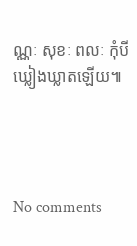ណ្ណៈ សុខៈ ពលៈ កុំបីឃ្លៀងឃ្លាតឡើយ៕




No comments